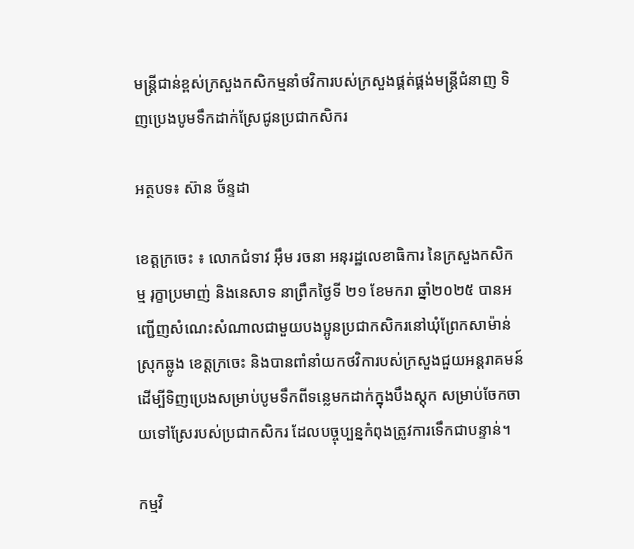មន្រ្តីជាន់ខ្ពស់ក្រសួងកសិកម្មនាំថវិការបស់ក្រសួងផ្គត់ផ្គង់មន្រ្តីជំនាញ ទិញប្រេងបូមទឹកដាក់ស្រែជូនប្រជាកសិករ

អត្ថបទ៖ ស៊ាន ច័ន្ទដា

ខេត្តក្រចេះ ៖ លោកជំទាវ អុឹម រចនា អនុរដ្ឋលេខាធិការ នៃក្រសួងកសិកម្ម រុក្ខាប្រមាញ់ និងនេសាទ នាព្រឹកថ្ងៃទី ២១ ខែមករា ឆ្នាំ២០២៥ បានអញ្ជេីញសំណេះសំណាលជាមួយបងប្អូនប្រជាកសិករនៅឃុំព្រែកសាម៉ាន់ ស្រុកឆ្លូង ខេត្តក្រចេះ និងបានពាំនាំយកថវិការបស់ក្រសួងជួយអន្តរាគមន៍ដេីម្បីទិញប្រេងសម្រាប់បូមទឹកពីទន្លេមកដាក់ក្នុងបឹងស្តុក សម្រាប់ចែកចាយទៅស្រែរបស់ប្រជាកសិករ ដែលបច្ចុប្បន្នកំពុងត្រូវការទេឹកជាបន្ទាន់។

កម្មវិ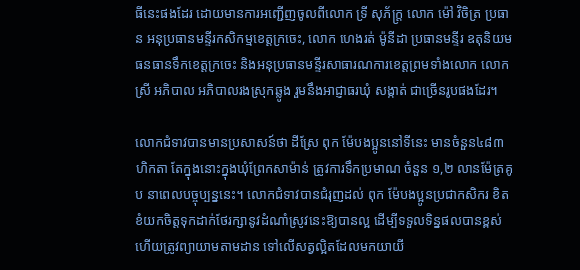ធីនេះផងដែរ ដោយមានការអញ្ជេីញចូលពីលោក ទ្រី សុភ័ក្រ្ត លោក ម៉ៅ វិចិត្រ ប្រធាន អនុប្រធានមន្ទីរកសិកម្មខេត្តក្រចេះ, លោក ហេងរត់ ម៉ូនីដា ប្រធានមន្ទីរ ឧតុនិយមធនធានទឹកខេត្តក្រចេះ និងអនុប្រធានមន្ទីរសាធារណការខេត្តព្រមទាំងលោក លោកស្រី អភិបាល អភិបាលរងស្រុកឆ្លូង រួមនឹងអាជ្ញាធរឃុំ សង្កាត់ ជាច្រេីនរូបផងដែរ។

លោកជំទាវបានមានប្រសាសន៍ថា ដីស្រែ ពុក ម៉ែបងប្អូននៅទីនេះ មានចំនួន៤៨៣ ហិកតា តែក្នុងនោះក្នុងឃុំព្រែកសាម៉ាន់ ត្រូវការទឹកប្រមាណ ចំនួន ១,២ លានម៉ែត្រគូប នាពេលបច្ចុប្បន្ននេះ។ លោកជំទាវបានជំរុញដល់ ពុក ម៉ែបងប្អូនប្រជាកសិករ ខិតខំយកចិត្តទុកដាក់ថែរក្សានូវដំណាំស្រូវនេះឱ្យបានល្អ ដេីម្បីទទួលទិន្នផលបានខ្ពស់ ហេីយត្រូវព្យាយាមតាមដាន ទៅលេីសត្វល្អិតដែលមកយាយី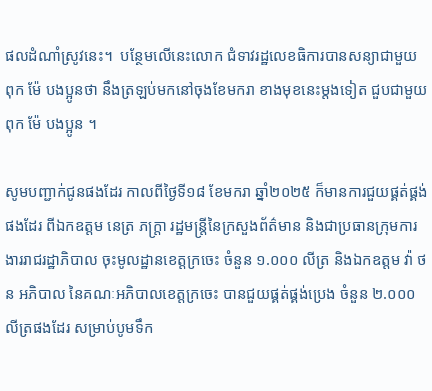ផលដំណាំស្រូវនេះ។  បន្ថែមលើនេះលោក ជំទាវរដ្ឋលេខធិការបានសន្យាជាមួយ ពុក ម៉ែ បងប្អូនថា នឹងត្រឡប់មកនៅចុងខែមករា ខាងមុខនេះម្តងទៀត ជួបជាមួយ ពុក ម៉ែ បងប្អូន ។

សូមបញ្ជាក់ជូនផងដែរ កាលពីថ្ងៃទី១៨ ខែមករា ឆ្នាំ២០២៥ ក៏មានការជួយផ្គត់ផ្គង់ផងដែរ ពីឯកឧត្តម នេត្រ ភក្រ្តា រដ្ឋមន្រ្តីនៃក្រសួងព័ត៌មាន និងជាប្រធានក្រុមការងាររាជរដ្ឋាភិបាល ចុះមូលដ្ឋានខេត្តក្រចេះ ចំនួន ១.០០០ លីត្រ និងឯកឧត្តម វ៉ា ថន អភិបាល នៃគណៈអភិបាលខេត្តក្រចេះ បានជួយផ្គត់ផ្គង់ប្រេង ចំនួន ២.០០០លីត្រផងដែរ សម្រាប់បូមទឹក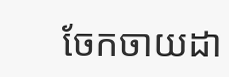ចែកចាយដា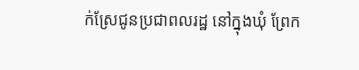ក់ស្រែជូនប្រជាពលរដ្ឋ នៅក្នុងឃុំ ព្រែក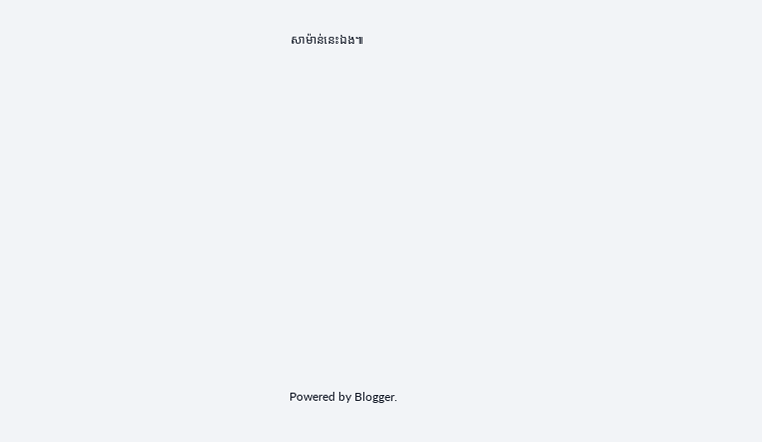សាម៉ាន់នេះឯង៕
















Powered by Blogger.